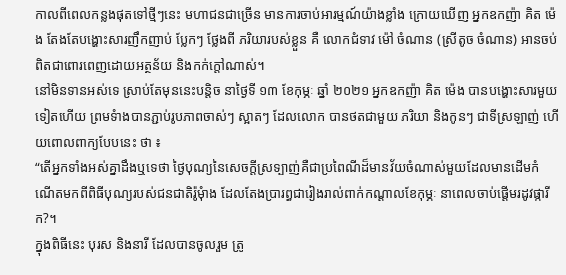កាលពីពេលកន្លងផុតទៅថ្មីៗនេះ មហាជនជាច្រើន មានការចាប់អារម្មណ៍យ៉ាងខ្លាំង ក្រោយឃើញ អ្នកឧកញ៉ា គិត ម៉េង តែងតែបង្ហោះសារញឹកញាប់ ប្លែកៗ ថ្លែងពី ភរិយារបស់ខ្លួន គឺ លោកជំទាវ ម៉ៅ ចំណាន (ស្រីតូច ចំណាន) អានចប់ ពិតជាពោរពេញដោយអត្ថន័យ និងកក់ក្តៅណាស់។
នៅមិនទានអស់ទេ ស្រាប់តែមុននេះបន្តិច នាថ្ងៃទី ១៣ ខែកុម្ភៈ ឆ្នាំ ២០២១ អ្នកឧកញ៉ា គិត ម៉េង បានបង្ហោះសារមួយទៀតហើយ ព្រមទំាងបានភ្ជាប់រូបភាពចាស់ៗ ស្អាតៗ ដែលលោក បានថតជាមួយ ភរិយា និងកូនៗ ជាទីស្រឡាញ់ ហើយពោលពាក្យបែបនេះ ថា ៖
“តើអ្នកទាំងអស់គ្នាដឹងឬទេថា ថ្ងៃបុណ្យនៃសេចក្ដីស្រទ្បាញ់គឺជាប្រពៃណីដ៏មានវ័យចំណាស់មួយដែលមានដើមកំណើតមកពីពិធីបុណ្យរបស់ជនជាតិរ៉ូមុំាង ដែលតែងប្រារព្ធជារៀងរាល់ពាក់កណ្ដាលខែកុម្ភៈ នាពេលចាប់ផ្ដើមរដូវផ្ការីក?។
ក្នុងពិធីនេះ បុរស និងនារី ដែលបានចូលរួម ត្រូ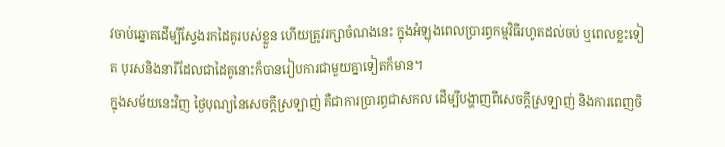វចាប់ឆ្នោតដើម្បីស្វែងរកដៃគូរបស់ខ្លួន ហើយត្រូវរក្សាចំណងនេះ ក្នុងអំឡុងពេលប្រារព្ធកម្មវិធីរហូតដល់ចប់ ឬពេលខ្លះទៀត បុរសនិងនារីដែលជាដៃគូនោះក៏បានរៀបការជាមួយគ្នាទៀតក៏មាន។
ក្នុងសម័យនេះវិញ ថ្ងៃបុណ្យនៃសេចក្ដីស្រទ្បាញ់ គឺជាការប្រារព្ធជាសកល ដើម្បីបង្ហាញពីសេចក្ដីស្រទ្បាញ់ និងការពេញចិ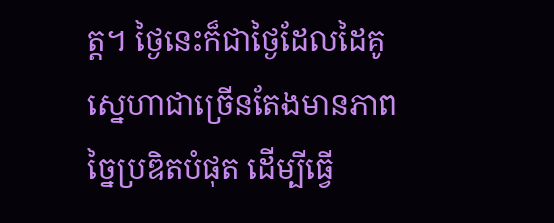ត្ត។ ថ្ងៃនេះក៏ជាថ្ងៃដែលដៃគូសេ្នហាជាច្រើនតែងមានភាពច្នៃប្រឌិតបំផុត ដើម្បីធ្វើ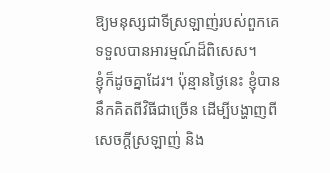ឱ្យមនុស្សជាទីស្រឡាញ់របស់ពួកគេទទួលបានអារម្មណ៍ដ៏ពិសេស។
ខ្ញុំក៏ដូចគ្នាដែរ។ ប៉ុន្មានថ្ងៃនេះ ខ្ញុំបាននឹកគិតពីវិធីជាច្រើន ដើម្បីបង្ហាញពីសេចក្តីស្រឡាញ់ និង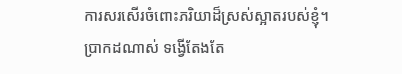ការសរសើរចំពោះភរិយាដ៏ស្រស់ស្អាតរបស់ខ្ញុំ។
ប្រាកដណាស់ ទង្វើតែងតែ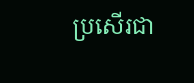ប្រសើរជា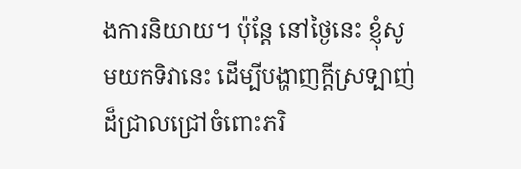ងការនិយាយ។ ប៉ុន្តែ នៅថ្ងៃនេះ ខ្ញុំសូមយកទិវានេះ ដើម្បីបង្ហាញក្ដីស្រទ្បាញ់ដ៏ជ្រាលជ្រៅចំពោះភរិ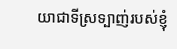យាជាទីស្រទ្បាញ់របស់ខ្ញុំ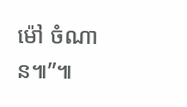ម៉ៅ ចំណាន៕”៕